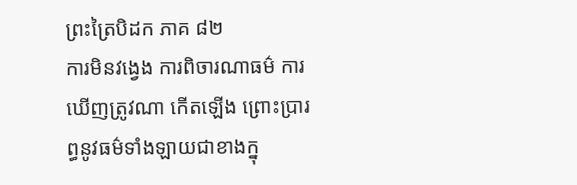ព្រះត្រៃបិដក ភាគ ៨២
ការមិនវង្វេង ការពិចារណាធម៌ ការឃើញត្រូវណា កើតឡើង ព្រោះប្រារព្ធនូវធម៌ទាំងឡាយជាខាងក្នុ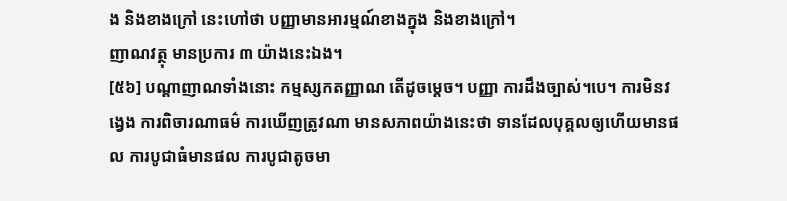ង និងខាងក្រៅ នេះហៅថា បញ្ញាមានអារម្មណ៍ខាងក្នុង និងខាងក្រៅ។
ញាណវត្ថុ មានប្រការ ៣ យ៉ាងនេះឯង។
[៥៦] បណ្តាញាណទាំងនោះ កម្មស្សកតញ្ញាណ តើដូចម្តេច។ បញ្ញា ការដឹងច្បាស់។បេ។ ការមិនវង្វេង ការពិចារណាធម៌ ការឃើញត្រូវណា មានសភាពយ៉ាងនេះថា ទានដែលបុគ្គលឲ្យហើយមានផល ការបូជាធំមានផល ការបូជាតូចមា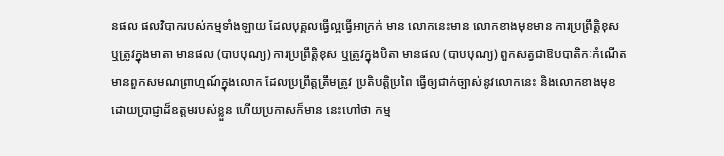នផល ផលវិបាករបស់កម្មទាំងឡាយ ដែលបុគ្គលធ្វើល្អធ្វើអាក្រក់ មាន លោកនេះមាន លោកខាងមុខមាន ការប្រព្រឹត្តិខុស ឬត្រូវក្នុងមាតា មានផល (បាបបុណ្យ) ការប្រព្រឹត្តិខុស ឬត្រូវក្នុងបិតា មានផល (បាបបុណ្យ) ពួកសត្វជាឱបបាតិកៈកំណើត មានពួកសមណព្រាហ្មណ៍ក្នុងលោក ដែលប្រព្រឹត្តត្រឹមត្រូវ ប្រតិបត្តិប្រពៃ ធ្វើឲ្យជាក់ច្បាស់នូវលោកនេះ និងលោកខាងមុខ ដោយប្រាជ្ញាដ៏ឧត្តមរបស់ខ្លួន ហើយប្រកាសក៏មាន នេះហៅថា កម្ម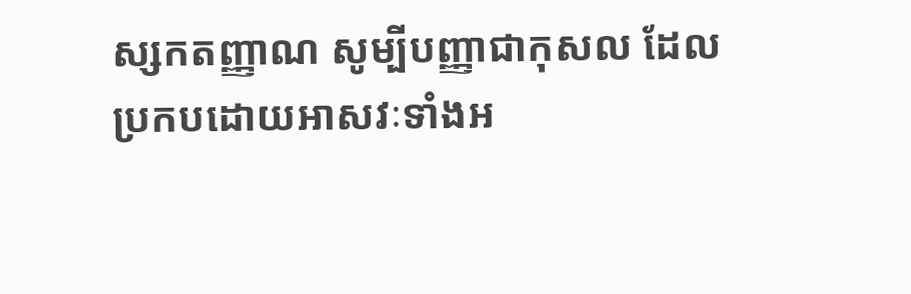ស្សកតញ្ញាណ សូម្បីបញ្ញាជាកុសល ដែលប្រកបដោយអាសវៈទាំងអ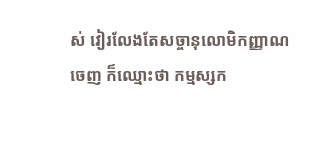ស់ វៀរលែងតែសច្ចានុលោមិកញ្ញាណចេញ ក៏ឈ្មោះថា កម្មស្សក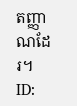តញ្ញាណដែរ។
ID: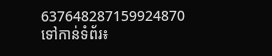637648287159924870
ទៅកាន់ទំព័រ៖